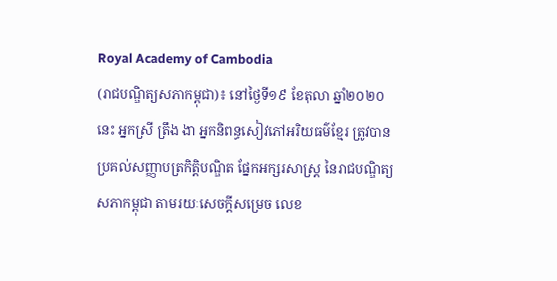Royal Academy of Cambodia
(រាជបណ្ឌិត្យសភាកម្ពុជា)៖ នៅថ្ងៃទី១៩ ខែតុលា ឆ្នាំ២០២០នេះ អ្នកស្រី ត្រឹង ងា អ្នកនិពន្ធសៀវភៅអរិយធម៌ខ្មែរ ត្រូវបានប្រគល់សញ្ញាបត្រកិត្តិបណ្ឌិត ផ្នែកអក្សរសាស្ត្រ នៃរាជបណ្ឌិត្យសភាកម្ពុជា តាមរយៈសេចក្ដីសម្រេច លេខ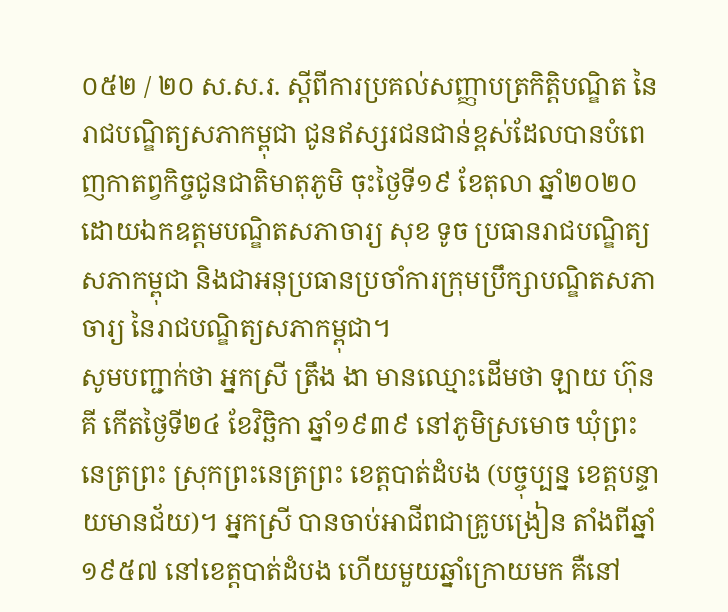០៥២ / ២០ ស.ស.រ. ស្ដីពីការប្រគល់សញ្ញាបត្រកិត្តិបណ្ឌិត នៃរាជបណ្ឌិត្យសភាកម្ពុជា ជូនឥស្សរជនជាន់ខ្ពស់ដែលបានបំពេញកាតព្វកិច្ចជូនជាតិមាតុភូមិ ចុះថ្ងៃទី១៩ ខែតុលា ឆ្នាំ២០២០ ដោយឯកឧត្ដមបណ្ឌិតសភាចារ្យ សុខ ទូច ប្រធានរាជបណ្ឌិត្យសភាកម្ពុជា និងជាអនុប្រធានប្រចាំការក្រុមប្រឹក្សាបណ្ឌិតសភាចារ្យ នៃរាជបណ្ឌិត្យសភាកម្ពុជា។
សូមបញ្ជាក់ថា អ្នកស្រី ត្រឹង ងា មានឈ្មោះដើមថា ឡាយ ហ៊ុនគី កើតថ្ងៃទី២៤ ខែវិច្ឆិកា ឆ្នាំ១៩៣៩ នៅភូមិស្រមោច ឃុំព្រះនេត្រព្រះ ស្រុកព្រះនេត្រព្រះ ខេត្តបាត់ដំបង (បច្ចុប្បន្ន ខេត្តបន្ទាយមានជ័យ)។ អ្នកស្រី បានចាប់អាជីពជាគ្រូបង្រៀន តាំងពីឆ្នាំ១៩៥៧ នៅខេត្តបាត់ដំបង ហើយមួយឆ្នាំក្រោយមក គឺនៅ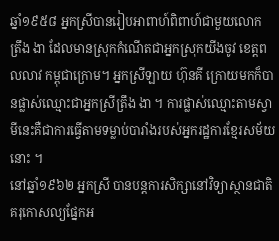ឆ្នាំ១៩៥៨ អ្នកស្រីបានរៀបអាពាហ៍ពិពាហ៍ជាមួយលោក ត្រឹង ងា ដែលមានស្រុកកំណើតជាអ្នកស្រុកយីងចូវ ខេត្តពលលាវ កម្ពុជាក្រោម។ អ្នកស្រីឡាយ ហ៊ុនគី ក្រោយមកក៏បានផ្លាស់ឈ្មោះជាអ្នកស្រីត្រឹង ងា ។ ការផ្លាស់ឈ្មោះតាមស្វាមីនេះគឺជាការធ្វើតាមទម្លាប់បារាំងរបស់អ្នករដ្ឋការខ្មែរសម័យនោះ ។
នៅឆ្នាំ១៩៦២ អ្នកស្រី បានបន្តការសិក្សានៅវិទ្យាស្ថានជាតិគរុកោសល្យផ្នែកអ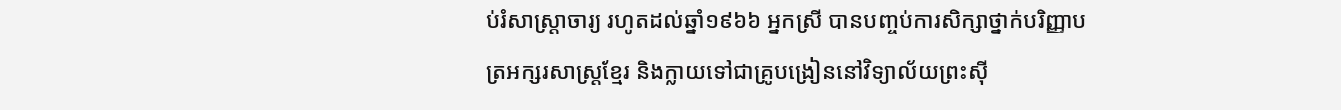ប់រំសាស្ត្រាចារ្យ រហូតដល់ឆ្នាំ១៩៦៦ អ្នកស្រី បានបញ្ចប់ការសិក្សាថ្នាក់បរិញ្ញាបត្រអក្សរសាស្ត្រខ្មែរ និងក្លាយទៅជាគ្រូបង្រៀននៅវិទ្យាល័យព្រះស៊ី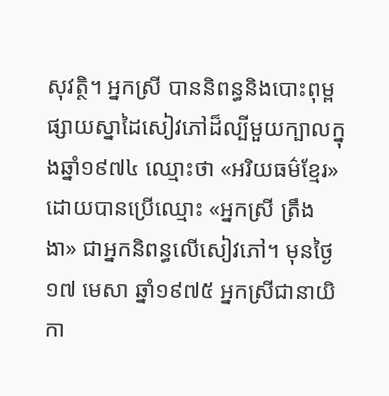សុវត្ថិ។ អ្នកស្រី បាននិពន្ធនិងបោះពុម្ពផ្សាយស្នាដៃសៀវភៅដ៏ល្បីមួយក្បាលក្នុងឆ្នាំ១៩៧៤ ឈ្មោះថា «អរិយធម៌ខ្មែរ» ដោយបានប្រើឈ្មោះ «អ្នកស្រី ត្រឹង ងា» ជាអ្នកនិពន្ធលើសៀវភៅ។ មុនថ្ងៃ១៧ មេសា ឆ្នាំ១៩៧៥ អ្នកស្រីជានាយិកា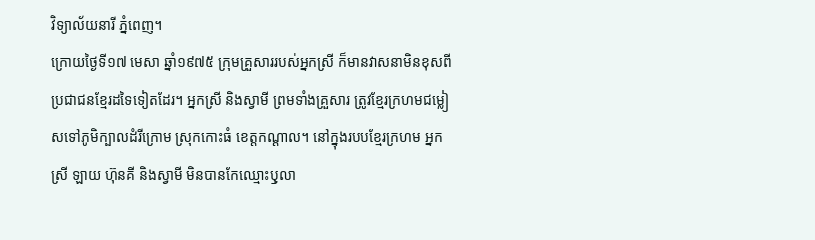វិទ្យាល័យនារី ភ្នំពេញ។
ក្រោយថ្ងៃទី១៧ មេសា ឆ្នាំ១៩៧៥ ក្រុមគ្រួសាររបស់អ្នកស្រី ក៏មានវាសនាមិនខុសពីប្រជាជនខ្មែរដទៃទៀតដែរ។ អ្នកស្រី និងស្វាមី ព្រមទាំងគ្រួសារ ត្រូវខ្មែរក្រហមជម្លៀសទៅភូមិក្បាលដំរីក្រោម ស្រុកកោះធំ ខេត្តកណ្ដាល។ នៅក្នុងរបបខ្មែរក្រហម អ្នកស្រី ឡាយ ហ៊ុនគី និងស្វាមី មិនបានកែឈ្មោះឫុលា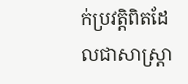ក់ប្រវត្តិពិតដែលជាសាស្ត្រា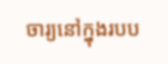ចារ្យនៅក្នុងរបប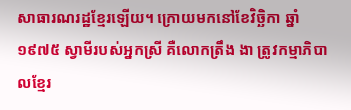សាធារណរដ្ឋខ្មែរឡើយ។ ក្រោយមកនៅខែវិច្ឆិកា ឆ្នាំ១៩៧៥ ស្វាមីរបស់អ្នកស្រី គឺលោកត្រឹង ងា ត្រូវកម្មាភិបាលខ្មែរ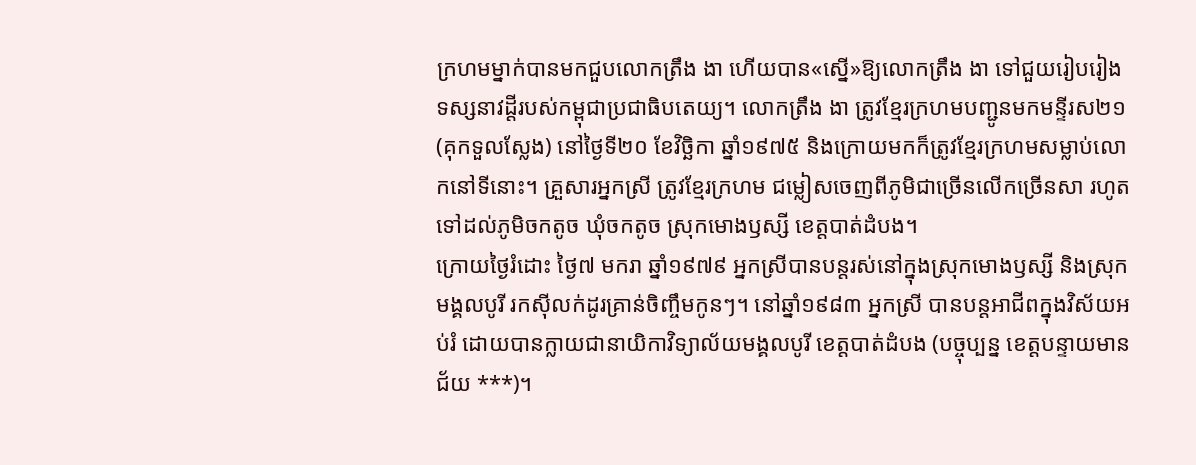ក្រហមម្នាក់បានមកជួបលោកត្រឹង ងា ហើយបាន«ស្នើ»ឱ្យលោកត្រឹង ងា ទៅជួយរៀបរៀងទស្សនាវដ្ដីរបស់កម្ពុជាប្រជាធិបតេយ្យ។ លោកត្រឹង ងា ត្រូវខ្មែរក្រហមបញ្ជូនមកមន្ទីរស២១ (គុកទួលស្លែង) នៅថ្ងៃទី២០ ខែវិច្ឆិកា ឆ្នាំ១៩៧៥ និងក្រោយមកក៏ត្រូវខ្មែរក្រហមសម្លាប់លោកនៅទីនោះ។ គ្រួសារអ្នកស្រី ត្រូវខ្មែរក្រហម ជម្លៀសចេញពីភូមិជាច្រើនលើកច្រើនសា រហូតទៅដល់ភូមិចកតូច ឃុំចកតូច ស្រុកមោងឫស្សី ខេត្តបាត់ដំបង។
ក្រោយថ្ងៃរំដោះ ថ្ងៃ៧ មករា ឆ្នាំ១៩៧៩ អ្នកស្រីបានបន្តរស់នៅក្នុងស្រុកមោងឫស្សី និងស្រុកមង្គលបូរី រកស៊ីលក់ដូរគ្រាន់ចិញ្ចឹមកូនៗ។ នៅឆ្នាំ១៩៨៣ អ្នកស្រី បានបន្តអាជីពក្នុងវិស័យអប់រំ ដោយបានក្លាយជានាយិកាវិទ្យាល័យមង្គលបូរី ខេត្តបាត់ដំបង (បច្ចុប្បន្ន ខេត្តបន្ទាយមានជ័យ ***)។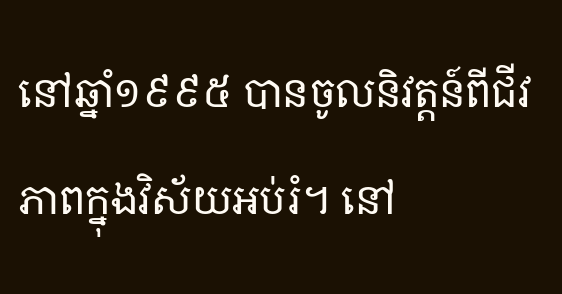នៅឆ្នាំ១៩៩៥ បានចូលនិវត្តន៍ពីជីវភាពក្នុងវិស័យអប់រំ។ នៅ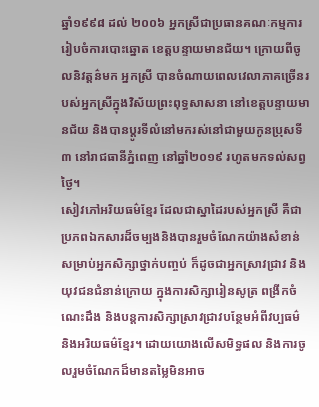ឆ្នាំ១៩៩៨ ដល់ ២០០៦ អ្នកស្រីជាប្រធានគណៈកម្មការរៀបចំការបោះឆ្នោត ខេត្តបន្ទាយមានជ័យ។ ក្រោយពីចូលនិវត្តន៌មក អ្នកស្រី បានចំណាយពេលវេលាភាគច្រើនរបស់អ្នកស្រីក្នុងវិស័យព្រះពុទ្ធសាសនា នៅខេត្តបន្ទាយមានជ័យ និងបានប្តូរទីលំនៅមករស់នៅជាមួយកូនប្រុសទី៣ នៅរាជធានីភ្នំពេញ នៅឆ្នាំ២០១៩ រហូតមកទល់សព្វថ្ងៃ។
សៀវភៅអរិយធម៌ខ្មែរ ដែលជាស្នាដៃរបស់អ្នកស្រី គឺជាប្រភពឯកសារដ៏ចម្បងនិងបានរួមចំណែកយ៉ាងសំខាន់សម្រាប់អ្នកសិក្សាថ្នាក់បញ្ចប់ ក៏ដូចជាអ្នកស្រាវជ្រាវ និងយុវជនជំនាន់ក្រោយ ក្នុងការសិក្សារៀនសូត្រ ពង្រីកចំណេះដឹង និងបន្តការសិក្សាស្រាវជ្រាវបន្ថែមអំពីវប្បធម៌ និងអរិយធម៌ខ្មែរ។ ដោយយោងលើសមិទ្ធផល និងការចូលរួមចំណែកដ៏មានតម្លៃមិនអាច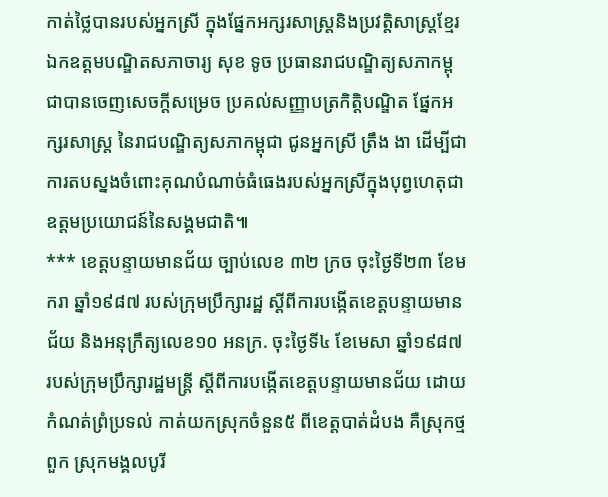កាត់ថ្លៃបានរបស់អ្នកស្រី ក្នុងផ្នែកអក្សរសាស្ត្រនិងប្រវត្តិសាស្ត្រខ្មែរ ឯកឧត្ដមបណ្ឌិតសភាចារ្យ សុខ ទូច ប្រធានរាជបណ្ឌិត្យសភាកម្ពុជាបានចេញសេចក្ដីសម្រេច ប្រគល់សញ្ញាបត្រកិត្តិបណ្ឌិត ផ្នែកអក្សរសាស្ត្រ នៃរាជបណ្ឌិត្យសភាកម្ពុជា ជូនអ្នកស្រី ត្រឹង ងា ដើម្បីជាការតបស្នងចំពោះគុណបំណាច់ធំធេងរបស់អ្នកស្រីក្នុងបុព្វហេតុជាឧត្ដមប្រយោជន៍នៃសង្គមជាតិ៕
*** ខេត្តបន្ទាយមានជ័យ ច្បាប់លេខ ៣២ ក្រច ចុះថ្ងៃទី២៣ ខែមករា ឆ្នាំ១៩៨៧ របស់ក្រុមប្រឹក្សារដ្ឋ ស្ដីពីការបង្កើតខេត្តបន្ទាយមានជ័យ និងអនុក្រឹត្យលេខ១០ អនក្រ. ចុះថ្ងៃទី៤ ខែមេសា ឆ្នាំ១៩៨៧ របស់ក្រុមប្រឹក្សារដ្ឋមន្ត្រី ស្ដីពីការបង្កើតខេត្តបន្ទាយមានជ័យ ដោយកំណត់ព្រំប្រទល់ កាត់យកស្រុកចំនួន៥ ពីខេត្តបាត់ដំបង គឺស្រុកថ្មពួក ស្រុកមង្គលបូរី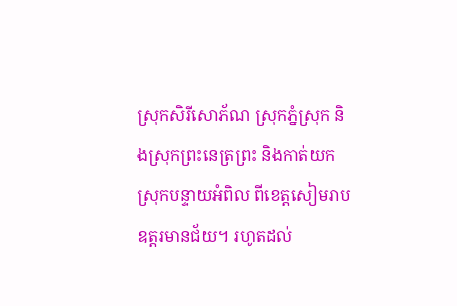ស្រុកសិរីសោភ័ណ ស្រុកភ្នំស្រុក និងស្រុកព្រះនេត្រព្រះ និងកាត់យកស្រុកបន្ទាយអំពិល ពីខេត្តសៀមរាបឧត្តរមានជ័យ។ រហូតដល់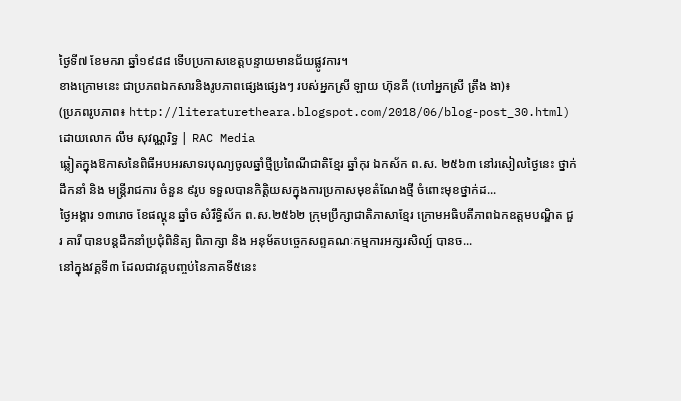ថ្ងៃទី៧ ខែមករា ឆ្នាំ១៩៨៨ ទើបប្រកាសខេត្តបន្ទាយមានជ័យផ្លូវការ។
ខាងក្រោមនេះ ជាប្រភពឯកសារនិងរូបភាពផ្សេងផ្សេងៗ របស់អ្នកស្រី ឡាយ ហ៊ុនគី (ហៅអ្នកស្រី ត្រឹង ងា)៖
(ប្រភពរូបភាព៖ http://literaturetheara.blogspot.com/2018/06/blog-post_30.html)
ដោយលោក លឹម សុវណ្ណរិទ្ធ | RAC Media
ឆ្លៀតក្នុងឱកាសនៃពិធីអបអរសាទរបុណ្យចូលឆ្នាំថ្មីប្រពៃណីជាតិខ្មែរ ឆ្នាំកុរ ឯកស័ក ព.ស. ២៥៦៣ នៅរសៀលថ្ងៃនេះ ថ្នាក់ដឹកនាំ និង មន្ត្រីរាជការ ចំនួន ៩រូប ទទួលបានកិត្តិយសក្នុងការប្រកាសមុខតំណែងថ្មី ចំពោះមុខថ្នាក់ដ...
ថ្ងៃអង្គារ ១៣រោច ខែផល្គុន ឆ្នាំច សំរឹទ្ធិស័ក ព.ស.២៥៦២ ក្រុមប្រឹក្សាជាតិភាសាខ្មែរ ក្រោមអធិបតីភាពឯកឧត្តមបណ្ឌិត ជួរ គារី បានបន្តដឹកនាំប្រជុំពិនិត្យ ពិភាក្សា និង អនុម័តបច្ចេកសព្ទគណៈកម្មការអក្សរសិល្ប៍ បានច...
នៅក្នុងវគ្គទី៣ ដែលជាវគ្គបញ្ចប់នៃភាគទី៥នេះ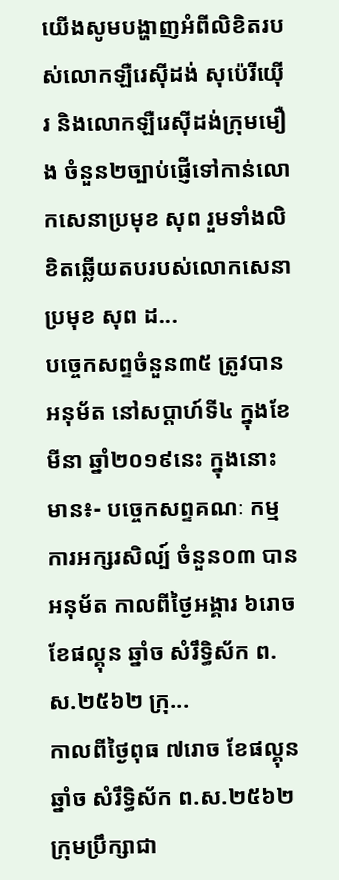យើងសូមបង្ហាញអំពីលិខិតរបស់លោកឡឺរេស៊ីដង់ សុប៉េរីយ៉ើរ និងលោកឡឺរេស៊ីដង់ក្រុមមឿង ចំនួន២ច្បាប់ផ្ញើទៅកាន់លោកសេនាប្រមុខ សុព រួមទាំងលិខិតឆ្លើយតបរបស់លោកសេនាប្រមុខ សុព ដ...
បច្ចេកសព្ទចំនួន៣៥ ត្រូវបានអនុម័ត នៅសប្តាហ៍ទី៤ ក្នុងខែមីនា ឆ្នាំ២០១៩នេះ ក្នុងនោះមាន៖- បច្ចេកសព្ទគណៈ កម្មការអក្សរសិល្ប៍ ចំនួន០៣ បានអនុម័ត កាលពីថ្ងៃអង្គារ ៦រោច ខែផល្គុន ឆ្នាំច សំរឹទ្ធិស័ក ព.ស.២៥៦២ ក្រុ...
កាលពីថ្ងៃពុធ ៧រោច ខែផល្គុន ឆ្នាំច សំរឹទ្ធិស័ក ព.ស.២៥៦២ ក្រុមប្រឹក្សាជា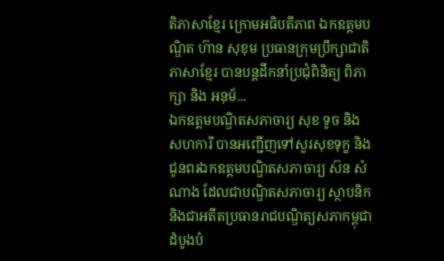តិភាសាខ្មែរ ក្រោមអធិបតីភាព ឯកឧត្តមបណ្ឌិត ហ៊ាន សុខុម ប្រធានក្រុមប្រឹក្សាជាតិភាសាខ្មែរ បានបន្តដឹកនាំប្រជុំពិនិត្យ ពិភាក្សា និង អនុម័...
ឯកឧត្តមបណ្ឌិតសភាចារ្យ សុខ ទូច និងសហការី បានអញ្ជើញទៅសួរសុខទុក្ខ និង ជូនពរឯកឧត្តមបណ្ឌិតសភាចារ្យ ស៊ន សំណាង ដែលជាបណ្ឌិតសភាចារ្យ ស្ថាបនិក និងជាអតីតប្រធានរាជបណ្ឌិត្យសភាកម្ពុជាដំបូងបំ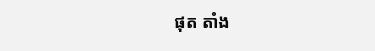ផុត តាំង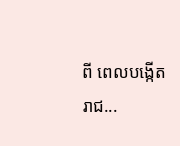ពី ពេលបង្កើត រាជ...